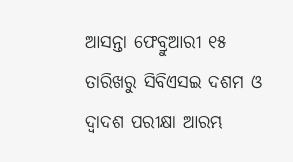ଆସନ୍ତା ଫେବ୍ରୁଆରୀ ୧୫ ତାରିଖରୁ ସିବିଏସଇ ଦଶମ ଓ ଦ୍ୱାଦଶ ପରୀକ୍ଷା ଆରମ୍ଭ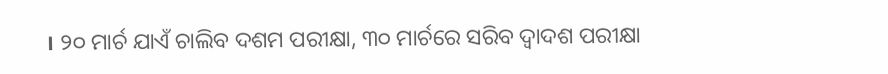। ୨୦ ମାର୍ଚ ଯାଏଁ ଚାଲିବ ଦଶମ ପରୀକ୍ଷା, ୩୦ ମାର୍ଚରେ ସରିବ ଦ୍ୱାଦଶ ପରୀକ୍ଷା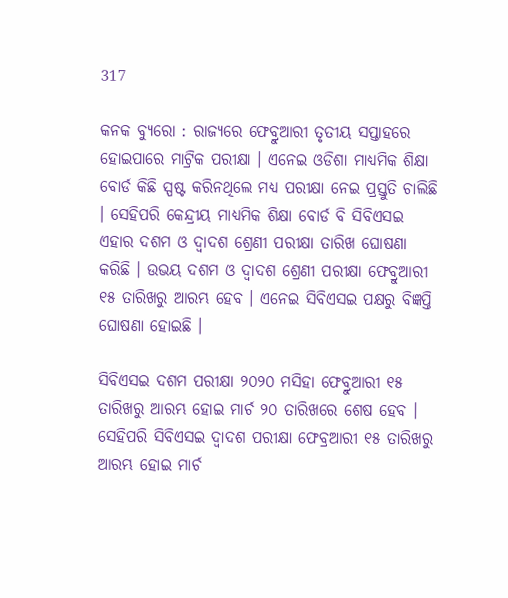317

କନକ ବ୍ୟୁରୋ : ରାଜ୍ୟରେ ଫେବ୍ରୁଆରୀ ତୃତୀୟ ସପ୍ତାହରେ ହୋଇପାରେ ମାଟ୍ରିକ ପରୀକ୍ଷା । ଏନେଇ ଓଡିଶା ମାଧ୍ୟମିକ ଶିକ୍ଷା ବୋର୍ଡ କିଛି ସ୍ପଷ୍ଟ କରିନଥିଲେ ମଧ୍ୟ ପରୀକ୍ଷା ନେଇ ପ୍ରସ୍ତୁତି ଚାଲିଛି । ସେହିପରି କେନ୍ଦ୍ରୀୟ ମାଧ୍ୟମିକ ଶିକ୍ଷା ବୋର୍ଡ ବି ସିବିଏସଇ ଏହାର ଦଶମ ଓ ଦ୍ୱାଦଶ ଶ୍ରେଣୀ ପରୀକ୍ଷା ତାରିଖ ଘୋଷଣା କରିଛି । ଉଭୟ ଦଶମ ଓ ଦ୍ୱାଦଶ ଶ୍ରେଣୀ ପରୀକ୍ଷା ଫେବ୍ରୁଆରୀ ୧୫ ତାରିଖରୁ ଆରମ୍ଭ ହେବ । ଏନେଇ ସିବିଏସଇ ପକ୍ଷରୁ ବିଜ୍ଞପ୍ତି ଘୋଷଣା ହୋଇଛି ।

ସିବିଏସଇ ଦଶମ ପରୀକ୍ଷା ୨୦୨୦ ମସିହା ଫେବ୍ରୁଆରୀ ୧୫ ତାରିଖରୁ ଆରମ୍ଭ ହୋଇ ମାର୍ଚ ୨୦ ତାରିଖରେ ଶେଷ ହେବ । ସେହିପରି ସିବିଏସଇ ଦ୍ୱାଦଶ ପରୀକ୍ଷା ଫେବ୍ରଆରୀ ୧୫ ତାରିଖରୁ ଆରମ୍ଭ ହୋଇ ମାର୍ଚ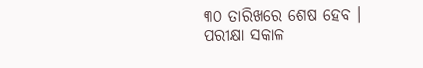୩୦ ତାରିଖରେ ଶେଷ ହେବ । ପରୀକ୍ଷା ସକାଳ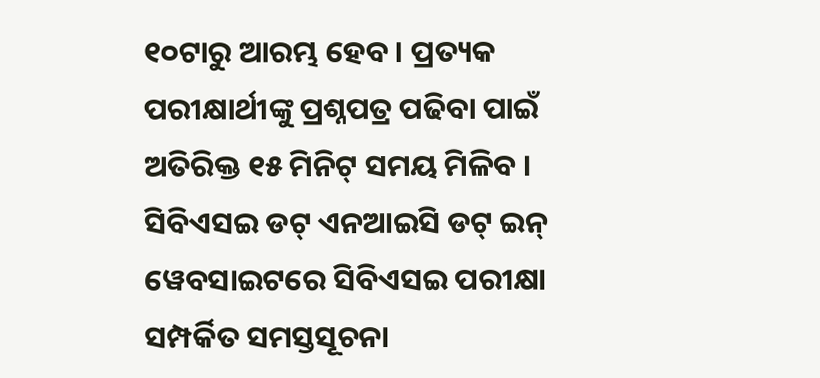୧୦ଟାରୁ ଆରମ୍ଭ ହେବ । ପ୍ରତ୍ୟକ ପରୀକ୍ଷାର୍ଥୀଙ୍କୁ ପ୍ରଶ୍ନପତ୍ର ପଢିବା ପାଇଁ ଅତିରିକ୍ତ ୧୫ ମିନିଟ୍ ସମୟ ମିଳିବ । ସିବିଏସଇ ଡଟ୍ ଏନଆଇସି ଡଟ୍ ଇନ୍ ୱେବସାଇଟରେ ସିବିଏସଇ ପରୀକ୍ଷା ସମ୍ପର୍କିତ ସମସ୍ତସୂଚନା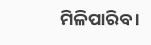ମିଳିପାରିବ ।